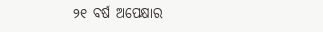୨୧ ବର୍ଷ ଅପେକ୍ଷାର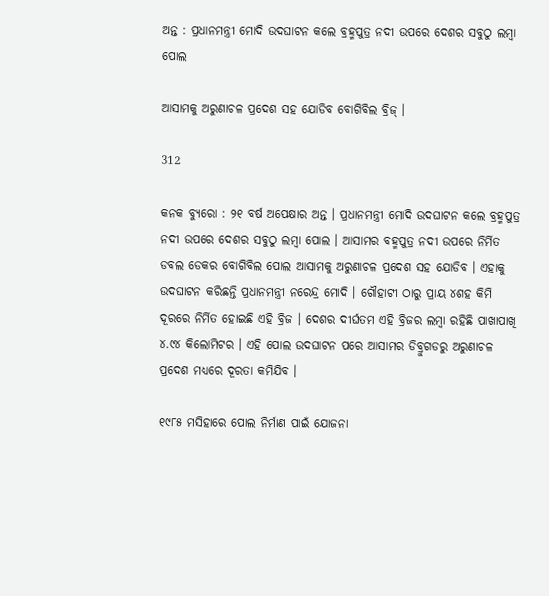ଅନ୍ତ : ପ୍ରଧାନମନ୍ତ୍ରୀ ମୋଦି ଉଦଘାଟନ କଲେ ବ୍ରହ୍ମପୁତ୍ର ନଦୀ ଉପରେ ଦେଶର ସବୁଠୁ ଲମ୍ବା ପୋଲ

ଆସାମକୁ ଅରୁଣାଚଳ ପ୍ରଦେଶ ସହ ଯୋଡିବ ବୋଗିବିଲ ବ୍ରିଜ୍ ।

312

କନକ ବ୍ୟୁରୋ : ୨୧ ବର୍ଷ ଅପେକ୍ଷାର ଅନ୍ତ । ପ୍ରଧାନମନ୍ତ୍ରୀ ମୋଦି ଉଦଘାଟନ କଲେ ବ୍ରହ୍ମପୁତ୍ର ନଦୀ ଉପରେ ଦେଶର ସବୁଠୁ ଲମ୍ବା ପୋଲ । ଆସାମର ବହ୍ମପୁତ୍ର ନଦୀ ଉପରେ ନିର୍ମିତ ଡବଲ ଡେକର ବୋଗିବିଲ ପୋଲ ଆସାମକୁ ଅରୁଣାଚଳ ପ୍ରଦେଶ ସହ ଯୋଡିବ । ଏହାକୁ ଉଦଘାଟନ କରିଛନ୍ତି ପ୍ରଧାନମନ୍ତ୍ରୀ ନରେନ୍ଦ୍ର ମୋଦି । ଗୌହାଟୀ ଠାରୁ ପ୍ରାୟ ୪ଶହ କିମି ଦୂରରେ ନିର୍ମିତ ହୋଇଛି ଏହି ବ୍ରିଜ । ଦେଶର ଦୀର୍ଘତମ ଏହି ବ୍ରିଜର ଲମ୍ବା ରହିଛି ପାଖାପାଖି ୪.୯୪ କିଲୋମିଟର । ଏହି ପୋଲ ଉଦଘାଟନ ପରେ ଆସାମର ଡିବ୍ରୁଗଡରୁ ଅରୁଣାଚଳ ପ୍ରଦେଶ ମଧ୍ୟରେ ଦୂରତା କମିଯିବ ।

୧୯୮୫ ମସିହାରେ ପୋଲ ନିର୍ମାଣ ପାଇଁ ଯୋଜନା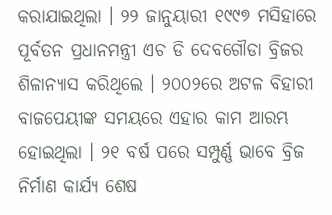କରାଯାଇଥିଲା । ୨୨ ଜାନୁୟାରୀ ୧୯୯୭ ମସିହାରେ ପୂର୍ବତନ ପ୍ରଧାନମନ୍ତ୍ରୀ ଏଚ ଡି ଦେବଗୌଡା ବ୍ରିଜର ଶିଳାନ୍ୟାସ କରିଥିଲେ । ୨୦୦୨ରେ ଅଟଳ ବିହାରୀ ବାଜପେୟୀଙ୍କ ସମୟରେ ଏହାର କାମ ଆରମ୍ଭ ହୋଇଥିଲା । ୨୧ ବର୍ଷ ପରେ ସମ୍ପୁର୍ଣ୍ଣ ଭାବେ ବ୍ରିଜ ନିର୍ମାଣ କାର୍ଯ୍ୟ ଶେଷ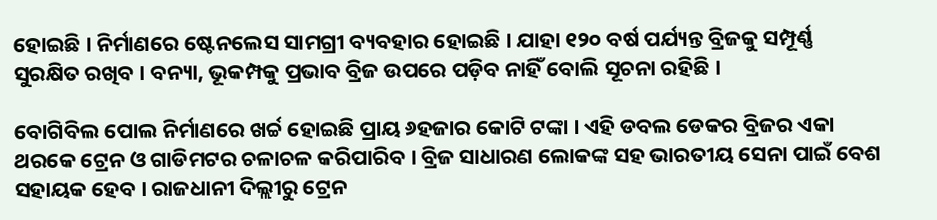ହୋଇଛି । ନିର୍ମାଣରେ ଷ୍ଟେନଲେସ ସାମଗ୍ରୀ ବ୍ୟବହାର ହୋଇଛି । ଯାହା ୧୨୦ ବର୍ଷ ପର୍ଯ୍ୟନ୍ତ ବ୍ରିଜକୁ ସମ୍ପୂର୍ଣ୍ଣ ସୁରକ୍ଷିତ ରଖିବ । ବନ୍ୟା, ଭୂକମ୍ପକୁ ପ୍ରଭାବ ବ୍ରିଜ ଉପରେ ପଡ଼ିବ ନାହିଁ ବୋଲି ସୂଚନା ରହିଛି ।

ବୋଗିବିଲ ପୋଲ ନିର୍ମାଣରେ ଖର୍ଚ୍ଚ ହୋଇଛି ପ୍ରାୟ ୬ହଜାର କୋଟି ଟଙ୍କା । ଏହି ଡବଲ ଡେକର ବ୍ରିଜର ଏକା ଥରକେ ଟ୍ରେନ ଓ ଗାଡିମଟର ଚଳାଚଳ କରିପାରିବ । ବ୍ରିଜ ସାଧାରଣ ଲୋକଙ୍କ ସହ ଭାରତୀୟ ସେନା ପାଇଁ ବେଶ ସହାୟକ ହେବ । ରାଜଧାନୀ ଦିଲ୍ଲୀରୁ ଟ୍ରେନ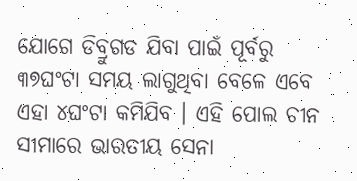ଯୋଗେ ଡିବ୍ରୁଗଡ ଯିବା ପାଇଁ ପୂର୍ବରୁ ୩୭ଘଂଟା ସମୟ ଲାଗୁଥିବା ବେଳେ ଏବେ ଏହା ୪ଘଂଟା କମିଯିବ । ଏହି ପୋଲ ଚୀନ ସୀମାରେ ଭାରତୀୟ ସେନା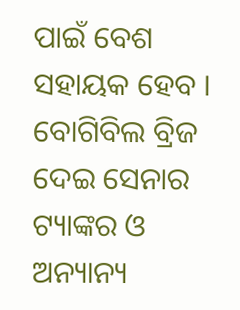ପାଇଁ ବେଶ ସହାୟକ ହେବ । ବୋଗିବିଲ ବ୍ରିଜ ଦେଇ ସେନାର ଟ୍ୟାଙ୍କର ଓ ଅନ୍ୟାନ୍ୟ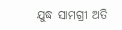ଯୁଦ୍ଧ ସାମଗ୍ରୀ ଅତି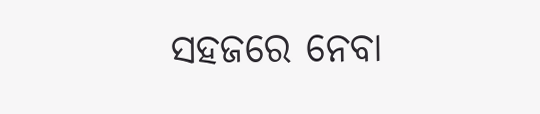ସହଜରେ ନେବା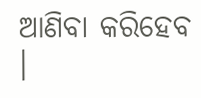ଆଣିବା କରିହେବ ।